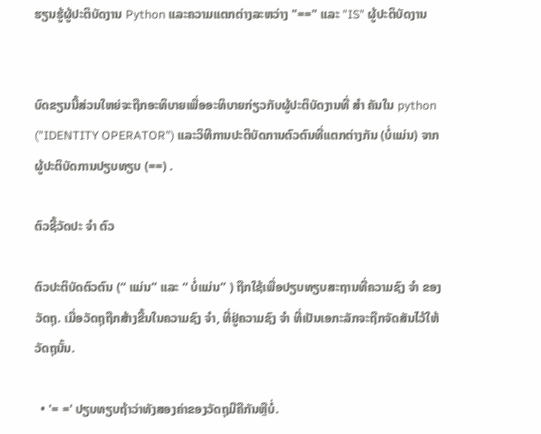ຮຽນຮູ້ຜູ້ປະຕິບັດງານ Python ແລະຄວາມແຕກຕ່າງລະຫວ່າງ "==" ແລະ "IS" ຜູ້ປະຕິບັດງານ


ບົດຂຽນນີ້ສ່ວນໃຫຍ່ຈະຖືກອະທິບາຍເພື່ອອະທິບາຍກ່ຽວກັບຜູ້ປະຕິບັດງານທີ່ ສຳ ຄັນໃນ python ("IDENTITY OPERATOR") ແລະວິທີການປະຕິບັດການຕົວຕົນທີ່ແຕກຕ່າງກັນ (ບໍ່ແມ່ນ) ຈາກຜູ້ປະຕິບັດການປຽບທຽບ (==) .

ຕົວຊີ້ວັດປະ ຈຳ ຕົວ

ຕົວປະຕິບັດຕົວຕົນ (“ ແມ່ນ” ແລະ “ ບໍ່ແມ່ນ” ) ຖືກໃຊ້ເພື່ອປຽບທຽບສະຖານທີ່ຄວາມຊົງ ຈຳ ຂອງວັດຖຸ. ເມື່ອວັດຖຸຖືກສ້າງຂື້ນໃນຄວາມຊົງ ຈຳ, ທີ່ຢູ່ຄວາມຊົງ ຈຳ ທີ່ເປັນເອກະລັກຈະຖືກຈັດສັນໄວ້ໃຫ້ວັດຖຸນັ້ນ.

  • '= =' ປຽບທຽບຖ້າວ່າທັງສອງຄ່າຂອງວັດຖຸມີຄືກັນຫຼືບໍ່.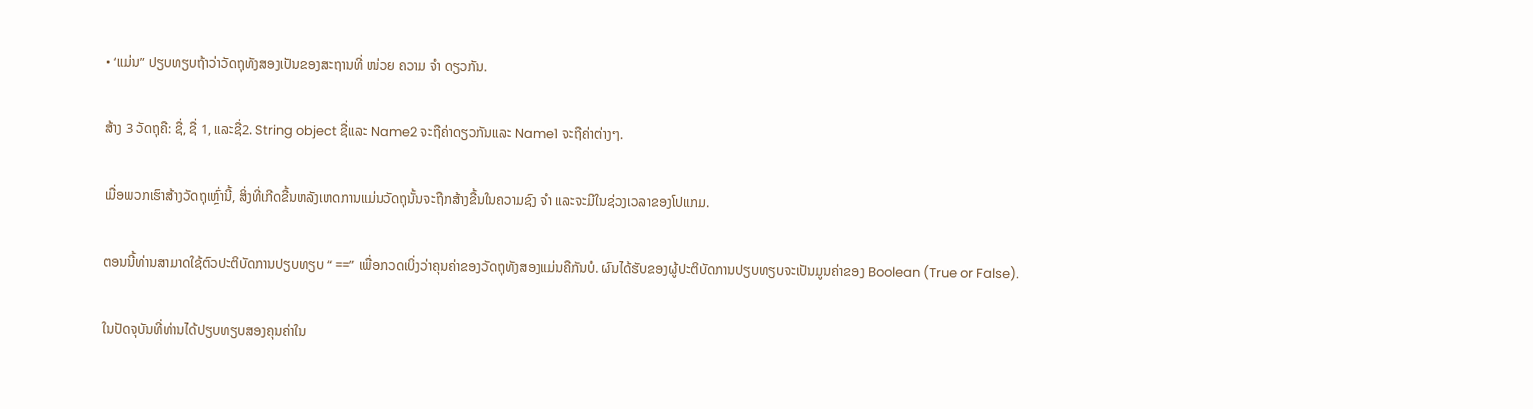• ‘ແມ່ນ” ປຽບທຽບຖ້າວ່າວັດຖຸທັງສອງເປັນຂອງສະຖານທີ່ ໜ່ວຍ ຄວາມ ຈຳ ດຽວກັນ.

ສ້າງ 3 ວັດຖຸຄື: ຊື່, ຊື່ 1, ແລະຊື່2. String object ຊື່ແລະ Name2 ຈະຖືຄ່າດຽວກັນແລະ Name1 ຈະຖືຄ່າຕ່າງໆ.

ເມື່ອພວກເຮົາສ້າງວັດຖຸເຫຼົ່ານີ້, ສິ່ງທີ່ເກີດຂື້ນຫລັງເຫດການແມ່ນວັດຖຸນັ້ນຈະຖືກສ້າງຂື້ນໃນຄວາມຊົງ ຈຳ ແລະຈະມີໃນຊ່ວງເວລາຂອງໂປແກມ.

ຕອນນີ້ທ່ານສາມາດໃຊ້ຕົວປະຕິບັດການປຽບທຽບ “ ==” ເພື່ອກວດເບິ່ງວ່າຄຸນຄ່າຂອງວັດຖຸທັງສອງແມ່ນຄືກັນບໍ. ຜົນໄດ້ຮັບຂອງຜູ້ປະຕິບັດການປຽບທຽບຈະເປັນມູນຄ່າຂອງ Boolean (True or False).

ໃນປັດຈຸບັນທີ່ທ່ານໄດ້ປຽບທຽບສອງຄຸນຄ່າໃນ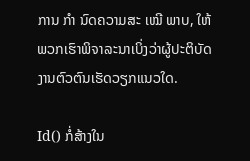ການ ກຳ ນົດຄວາມສະ ເໝີ ພາບ, ໃຫ້ພວກເຮົາພິຈາລະນາເບິ່ງວ່າຜູ້ປະຕິບັດງານຕົວຕົນເຮັດວຽກແນວໃດ.

Id() ກໍ່ສ້າງໃນ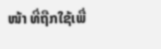ໜ້າ ທີ່ຖືກໃຊ້ເພື່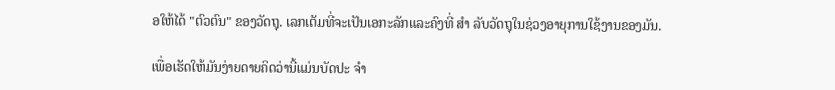ອໃຫ້ໄດ້ "ຕົວຕົນ" ຂອງວັດຖຸ. ເລກເຕັມທີ່ຈະເປັນເອກະລັກແລະຄົງທີ່ ສຳ ລັບວັດຖຸໃນຊ່ວງອາຍຸການໃຊ້ງານຂອງມັນ.

ເພື່ອເຮັດໃຫ້ມັນງ່າຍດາຍຄິດວ່ານີ້ແມ່ນບັດປະ ຈຳ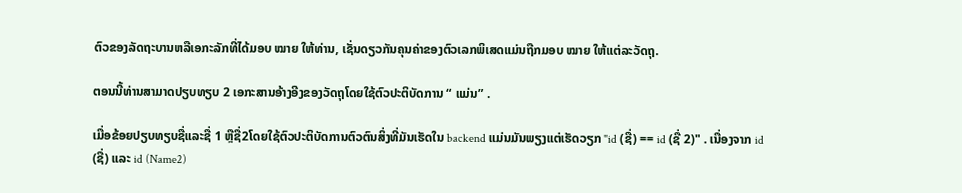ຕົວຂອງລັດຖະບານຫລືເອກະລັກທີ່ໄດ້ມອບ ໝາຍ ໃຫ້ທ່ານ, ເຊັ່ນດຽວກັນຄຸນຄ່າຂອງຕົວເລກພິເສດແມ່ນຖືກມອບ ໝາຍ ໃຫ້ແຕ່ລະວັດຖຸ.

ຕອນນີ້ທ່ານສາມາດປຽບທຽບ 2 ເອກະສານອ້າງອີງຂອງວັດຖຸໂດຍໃຊ້ຕົວປະຕິບັດການ “ ແມ່ນ” .

ເມື່ອຂ້ອຍປຽບທຽບຊື່ແລະຊື່ 1 ຫຼືຊື່2ໂດຍໃຊ້ຕົວປະຕິບັດການຕົວຕົນສິ່ງທີ່ມັນເຮັດໃນ backend ແມ່ນມັນພຽງແຕ່ເຮັດວຽກ "id (ຊື່) == id (ຊື່ 2)" . ເນື່ອງຈາກ id (ຊື່) ແລະ id (Name2)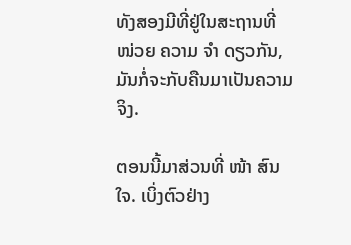ທັງສອງມີທີ່ຢູ່ໃນສະຖານທີ່ ໜ່ວຍ ຄວາມ ຈຳ ດຽວກັນ, ມັນກໍ່ຈະກັບຄືນມາເປັນຄວາມຈິງ.

ຕອນນີ້ມາສ່ວນທີ່ ໜ້າ ສົນໃຈ. ເບິ່ງຕົວຢ່າງ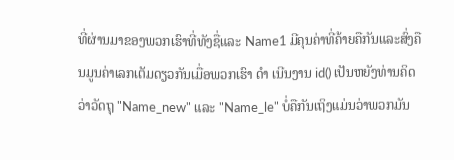ທີ່ຜ່ານມາຂອງພວກເຮົາທີ່ທັງຊື່ແລະ Name1 ມີຄຸນຄ່າທີ່ຄ້າຍຄືກັນແລະສົ່ງຄືນມູນຄ່າເລກເຕັມດຽວກັນເມື່ອພວກເຮົາ ດຳ ເນີນງານ id() ເປັນຫຍັງທ່ານຄິດວ່າວັດຖຸ "Name_new" ແລະ "Name_le" ບໍ່ຄືກັນເຖິງແມ່ນວ່າພວກມັນ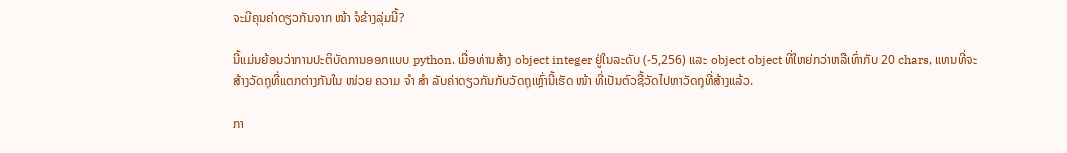ຈະມີຄຸນຄ່າດຽວກັນຈາກ ໜ້າ ຈໍຂ້າງລຸ່ມນີ້?

ນີ້ແມ່ນຍ້ອນວ່າການປະຕິບັດການອອກແບບ python. ເມື່ອທ່ານສ້າງ object integer ຢູ່ໃນລະດັບ (-5,256) ແລະ object object ທີ່ໃຫຍ່ກວ່າຫລືເທົ່າກັບ 20 chars, ແທນທີ່ຈະສ້າງວັດຖຸທີ່ແຕກຕ່າງກັນໃນ ໜ່ວຍ ຄວາມ ຈຳ ສຳ ລັບຄ່າດຽວກັນກັບວັດຖຸເຫຼົ່ານີ້ເຮັດ ໜ້າ ທີ່ເປັນຕົວຊີ້ວັດໄປຫາວັດຖຸທີ່ສ້າງແລ້ວ.

ກາ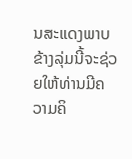ນສະແດງພາບຂ້າງລຸ່ມນີ້ຈະຊ່ວຍໃຫ້ທ່ານມີຄວາມຄິ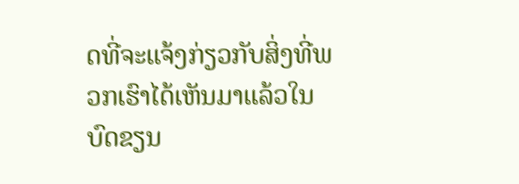ດທີ່ຈະແຈ້ງກ່ຽວກັບສິ່ງທີ່ພວກເຮົາໄດ້ເຫັນມາແລ້ວໃນບົດຂຽນ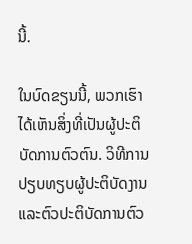ນີ້.

ໃນບົດຂຽນນີ້, ພວກເຮົາໄດ້ເຫັນສິ່ງທີ່ເປັນຜູ້ປະຕິບັດການຕົວຕົນ. ວິທີການປຽບທຽບຜູ້ປະຕິບັດງານແລະຕົວປະຕິບັດການຕົວ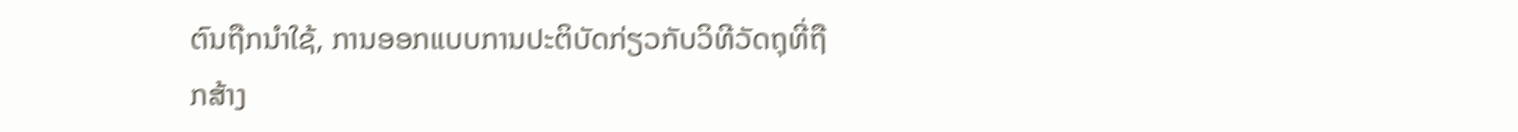ຕົນຖືກນໍາໃຊ້, ການອອກແບບການປະຕິບັດກ່ຽວກັບວິທີວັດຖຸທີ່ຖືກສ້າງ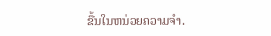ຂື້ນໃນຫນ່ວຍຄວາມຈໍາ.